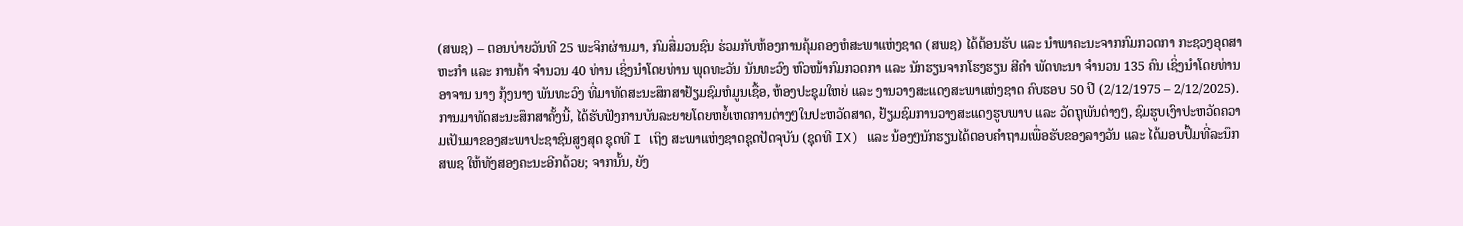(ສພຊ) – ຕອນບ່າຍວັນທີ 25 ພະຈິກຜ່ານມາ, ກົມສື່ມວນຊົນ ຮ່ວມກັບຫ້ອງການຄຸ້ມຄອງຫໍສະພາແຫ່ງຊາດ (ສພຊ) ໄດ້ຕ້ອນຮັບ ແລະ ນຳພາຄະນະຈາກກົມກວດກາ ກະຊວງອຸດສາຫະກຳ ແລະ ການຄ້າ ຈຳນວນ 40 ທ່ານ ເຊິ່ງນຳໂດຍທ່ານ ພຸດທະວັນ ນັນທະວົງ ຫົວໜ້າກົມກວດກາ ແລະ ນັກຮຽນຈາກໂຮງຮຽນ ສີຄຳ ພັດທະນາ ຈຳນວນ 135 ຄົນ ເຊິ່ງນຳໂດຍທ່ານອາຈານ ນາງ ກຸ້ງນາງ ພັນທະວົງ ທີ່ມາທັດສະນະສຶກສາຢ້ຽມຊົມຫໍມູນເຊື້ອ, ຫ້ອງປະຊຸມໃຫຍ່ ແລະ ງານວາງສະແດງສະພາແຫ່ງຊາດ ຄົບຮອບ 50 ປີ (2/12/1975 – 2/12/2025).
ການມາທັດສະນະສຶກສາຄັ້ງນີ້, ໄດ້ຮັບຟັງການບັນລະຍາຍໂດຍຫຍໍ້ເຫດການຕ່າງໆໃນປະຫວັດສາດ, ຢ້ຽມຊົມການວາງສະແດງຮູບພາບ ແລະ ວັດຖຸພັນຕ່າງໆ, ຊົມຮູບເງົາປະຫວັດຄວາມເປັນມາຂອງສະພາປະຊາຊົນສູງສຸດ ຊຸດທີ I ເຖິງ ສະພາແຫ່ງຊາດຊຸດປັດຈຸບັນ (ຊຸດທີ IX) ແລະ ນ້ອງໆນັກຮຽນໄດ້ຕອບຄຳຖາມເພື່ອຮັບຂອງລາງວັນ ແລະ ໄດ້ມອບປຶ້ມທີ່ລະນຶກ ສພຊ ໃຫ້ທັງສອງຄະນະອີກດ້ວຍ; ຈາກນັ້ນ, ຍັງ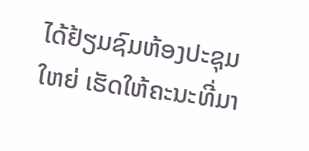ໄດ້ຢ້ຽມຊົມຫ້ອງປະຊຸມໃຫຍ່ ເຮັດໃຫ້ຄະນະທີ່ມາ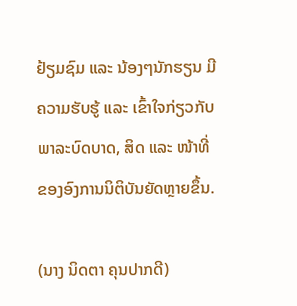ຢ້ຽມຊົມ ແລະ ນ້ອງໆນັກຮຽນ ມີຄວາມຮັບຮູ້ ແລະ ເຂົ້າໃຈກ່ຽວກັບພາລະບົດບາດ, ສິດ ແລະ ໜ້າທີ່ ຂອງອົງການນິຕິບັນຍັດຫຼາຍຂຶ້ນ.

(ນາງ ນິດຕາ ຄຸນປາກດີ)